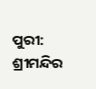ପୁରୀ: ଶ୍ରୀମନ୍ଦିର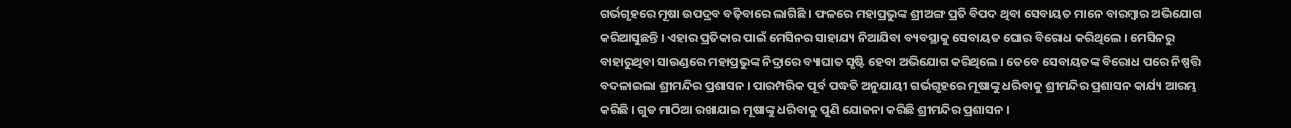ଗର୍ଭଗୃହରେ ମୂଷା ଉପଦ୍ରବ ବଢ଼ିବାରେ ଲାଗିଛି । ଫଳରେ ମହାପ୍ରଭୁଙ୍କ ଶ୍ରୀଅଙ୍ଗ ପ୍ରତି ବିପଦ ଥିବା ସେବାୟତ ମାନେ ବାରମ୍ବାର ଅଭିଯୋଗ କରିଆସୁଛନ୍ତି । ଏହାର ପ୍ରତିକାର ପାଇଁ ମେସିନର ସାହାଯ୍ୟ ନିଆଯିବା ବ୍ୟବସ୍ଥାକୁ ସେବାୟତ ଘୋର ବିରୋଧ କରିଥିଲେ । ମେସିନରୁ ବାହାରୁଥିବା ସାଉଣ୍ଡରେ ମହାପ୍ରଭୁଙ୍କ ନିଦ୍ରାରେ ବ୍ୟାଘାତ ସୃଷ୍ଟି ହେବା ଅଭିଯୋଗ କରିଥିଲେ । ତେବେ ସେବାୟତଙ୍କ ବିରୋଧ ପରେ ନିଷ୍ପତ୍ତି ବଦଳାଇଲା ଶ୍ରୀମନ୍ଦିର ପ୍ରଶାସନ । ପାରମ୍ପରିକ ପୂର୍ବ ପଦ୍ଧତି ଅନୁଯାୟୀ ଗର୍ଭଗୃହରେ ମୂଷାଙ୍କୁ ଧରିବାକୁ ଶ୍ରୀମନ୍ଦିର ପ୍ରଶାସନ କାର୍ଯ୍ୟ ଆରମ୍ଭ କରିଛି । ଗୁଡ ମାଠିଆ ରଖାଯାଇ ମୂଷାଙ୍କୁ ଧରିବାକୁ ପୁଣି ଯୋଜନା କରିଛି ଶ୍ରୀମନ୍ଦିର ପ୍ରଶାସନ ।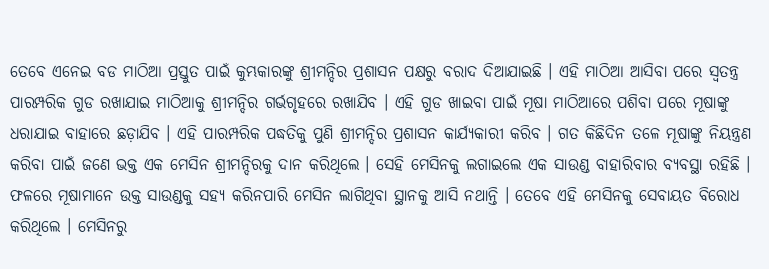ତେବେ ଏନେଇ ବଡ ମାଠିଆ ପ୍ରସ୍ତୁତ ପାଇଁ କୁମ୍ଭକାରଙ୍କୁ ଶ୍ରୀମନ୍ଦିର ପ୍ରଶାସନ ପକ୍ଷରୁ ବରାଦ ଦିଆଯାଇଛି । ଏହି ମାଠିଆ ଆସିବା ପରେ ସ୍ଵତନ୍ତ୍ର ପାରମ୍ପରିକ ଗୁଡ ରଖାଯାଇ ମାଠିଆକୁ ଶ୍ରୀମନ୍ଦିର ଗର୍ଭଗୃହରେ ରଖାଯିବ । ଏହି ଗୁଡ ଖାଇବା ପାଇଁ ମୂଷା ମାଠିଆରେ ପଶିବା ପରେ ମୂଷାଙ୍କୁ ଧରାଯାଇ ବାହାରେ ଛଡ଼ାଯିବ । ଏହି ପାରମ୍ପରିକ ପଦ୍ଧତିକୁ ପୁଣି ଶ୍ରୀମନ୍ଦିର ପ୍ରଶାସନ କାର୍ଯ୍ୟକାରୀ କରିବ । ଗତ କିଛିଦିନ ତଳେ ମୂଷାଙ୍କୁ ନିୟନ୍ତ୍ରଣ କରିବା ପାଇଁ ଜଣେ ଭକ୍ତ ଏକ ମେସିନ ଶ୍ରୀମନ୍ଦିରକୁ ଦାନ କରିଥିଲେ । ସେହି ମେସିନକୁ ଲଗାଇଲେ ଏକ ସାଉଣ୍ଡ ବାହାରିବାର ବ୍ୟବସ୍ଥା ରହିଛି । ଫଳରେ ମୂଷାମାନେ ଉକ୍ତ ସାଉଣ୍ଡକୁ ସହ୍ୟ କରିନପାରି ମେସିନ ଲାଗିଥିବା ସ୍ଥାନକୁ ଆସି ନଥାନ୍ତି । ତେବେ ଏହି ମେସିନକୁ ସେବାୟତ ବିରୋଧ କରିଥିଲେ । ମେସିନରୁ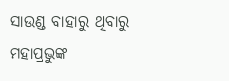ସାଉଣ୍ଡ ବାହାରୁ ଥିବାରୁ ମହାପ୍ରଭୁଙ୍କ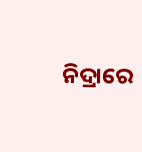ନିଦ୍ରାରେ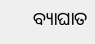ବ୍ୟାଘାତ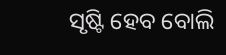ସୃଷ୍ଟି ହେବ ବୋଲି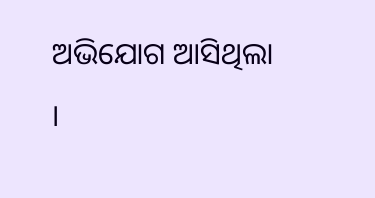ଅଭିଯୋଗ ଆସିଥିଲା ।